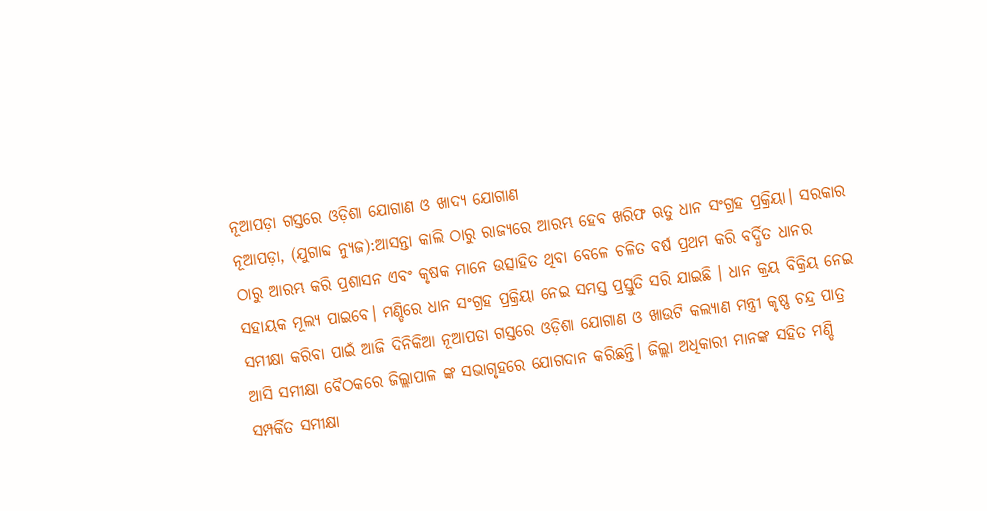ନୂଆପଡ଼ା ଗସ୍ତରେ ଓଡ଼ିଶା ଯୋଗାଣ ଓ ଖାଦ୍ୟ ଯୋଗାଣ
ନୂଆପଡ଼ା, (ଯୁଗାବ୍ଦ ନ୍ୟୁଜ):ଆସନ୍ତା କାଲି ଠାରୁ ରାଜ୍ୟରେ ଆରମ୍ଭ ହେବ ଖରିଫ ଋତୁ ଧାନ ସଂଗ୍ରହ ପ୍ରକ୍ରିୟା। ସରକାର ଠାରୁ ଆରମ୍ଭ କରି ପ୍ରଶାସନ ଏବଂ କୃଷକ ମାନେ ଉତ୍ସାହିତ ଥିବା ବେଳେ ଚଳିତ ବର୍ଷ ପ୍ରଥମ କରି ବର୍ଦ୍ଧିତ ଧାନର ସହାୟକ ମୂଲ୍ୟ ପାଇବେ। ମଣ୍ଡିରେ ଧାନ ସଂଗ୍ରହ ପ୍ରକ୍ରିୟା ନେଇ ସମସ୍ତ ପ୍ରସ୍ତୁତି ସରି ଯାଇଛି । ଧାନ କ୍ରୟ ବିକ୍ରିୟ ନେଇ ସମୀକ୍ଷା କରିବା ପାଇଁ ଆଜି ଦିନିକିଆ ନୂଆପଡା ଗସ୍ତରେ ଓଡ଼ିଶା ଯୋଗାଣ ଓ ଖାଉଟି କଲ୍ୟାଣ ମନ୍ତ୍ରୀ କୃଷ୍ଣ ଚନ୍ଦ୍ର ପାତ୍ର ଆସି ସମୀକ୍ଷା ବୈଠକରେ ଜିଲ୍ଲାପାଳ ଙ୍କ ସଭାଗୃହରେ ଯୋଗଦାନ କରିଛନ୍ତି। ଜିଲ୍ଲା ଅଧିକାରୀ ମାନଙ୍କ ସହିତ ମଣ୍ଡି ସମ୍ପର୍କିତ ସମୀକ୍ଷା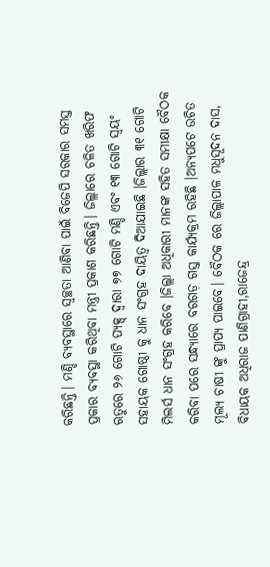କରିଛନ୍ତି। ମଣ୍ଡି ବ୍ୟବସ୍ଥାରେ ସ୍ବଚ୍ଛତା ଆଣିବା ପାଇଁ ବିଜେପି ସରକାର ସମସ୍ତ ପ୍ରକାର ବ୍ୟବସ୍ଥା କରିଥିବା ମନ୍ତ୍ରୀ ପ୍ରକାଶ କରିଛନ୍ତି। ଜିଲ୍ଲାରେ ଚଳିତ ଖରିଫ ଋତୁରେ ୨୬ ଗୋଟି ପ୍ୟକ୍ସ୍ ଦ୍ବାରା ୭୭ ଗୋଟି ମଣ୍ଡି ଏବଂ ୧୩ ଗୋଟି ସ୍ଵୟଂ ସହାୟକ ଗୋଷ୍ଠୀ କୁ ଧାନ ସଂଗ୍ରହ ଦାୟିତ୍ଵ ଦିଆଯାଇଛି ।ଜିଲ୍ଲାର ୩୧ ଗୋଟି ମିଲର୍ସ ଧାନ ସଂଗ୍ରହ କରିବେ ।ଜିଲ୍ଲା ଅଧିକାରୀ ମାନଙ୍କ ସହିତ ସମୀକ୍ଷା ବୈଠକ କରିବା ପରେ ସନ୍ଧ୍ୟାରେ ବରଗଡ଼ ଗସ୍ତ କାର୍ଯ୍ୟକ୍ରମ ରହିଛି ।ଅନ୍ୟପଟେ ଉଚିତ ମୂଲ୍ୟ ଚାଷୀ ଙ୍କୁ ପ୍ରାପ୍ୟ ପାଇବେ। ବୈଠକ ରେ ଜିଲ୍ଲାପାଳ ମଧୁସୂଦନ ଦାସ, ବିଧାୟକ ଅଧିରାଜ ପାଣିଗ୍ରାହୀ,ରାଜେନ୍ଦ୍ର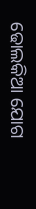ଢୋଲକିଆ ଯୋଗ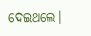ଦେଇଥଲେ।